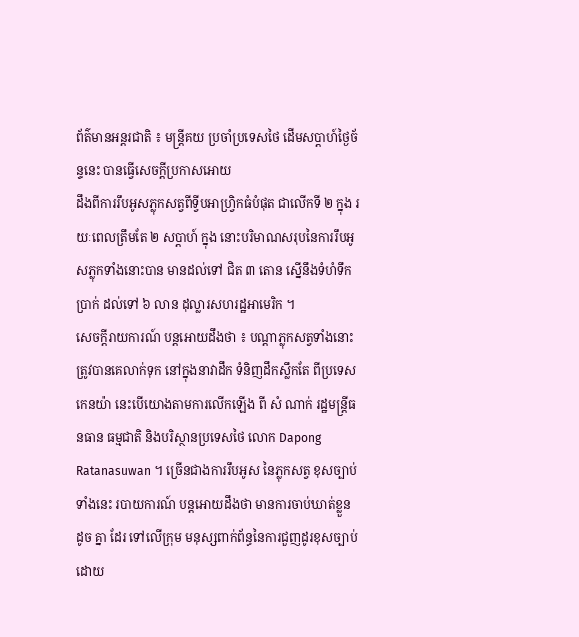ព័ត៌មានអន្តរជាតិ ៖ មន្រ្តីគយ ប្រចាំប្រទេសថៃ ដើមសប្តាហ៍ថ្ងៃច័ន្ទនេះ បានធ្វើសេចក្តីប្រកាសអោយ
ដឹងពីការរឹបអូសភ្លុកសត្វពីទ្វីបអាហ្រ្វិកធំបំផុត ជាលើកទី ២ ក្នុង រយៈពេលត្រឹមតែ ២ សប្តាហ៍ ក្នុង នោះបរិមាណសរុបនៃការរឹបអូសភ្លុកទាំងនោះបាន មានដល់ទៅ ជិត ៣ តោន ស្នើនឹងទំហំទឹកប្រាក់ ដល់ទៅ ៦ លាន ដុល្លារសហរដ្ឋអាមេរិក ។
សេចក្តីរាយការណ៍ បន្តអោយដឹងថា ៖ បណ្តាភ្លុកសត្វទាំងនោះ ត្រូវបានគេលាក់ទុក នៅក្នុងនាវាដឹក ទំនិញដឹកស្លឹកតែ ពីប្រទេស កេនយ៉ា នេះបើយោងតាមការលើកឡើង ពី សំ ណាក់ រដ្ឋមន្រ្តីធនធាន ធម្មជាតិ និងបរិស្ថានប្រទេសថៃ លោក Dapong Ratanasuwan ។ ច្រើនជាងការរឹបអូស នៃភ្លុកសត្វ ខុសច្បាប់ទាំងនេះ របាយការណ៍ បន្តអោយដឹងថា មានការចាប់ឃាត់ខ្លួន ដូច គ្នា ដែរ ទៅលើក្រុម មនុស្សពាក់ព័ន្ធនៃការជួញដូរខុសច្បាប់ ដោយ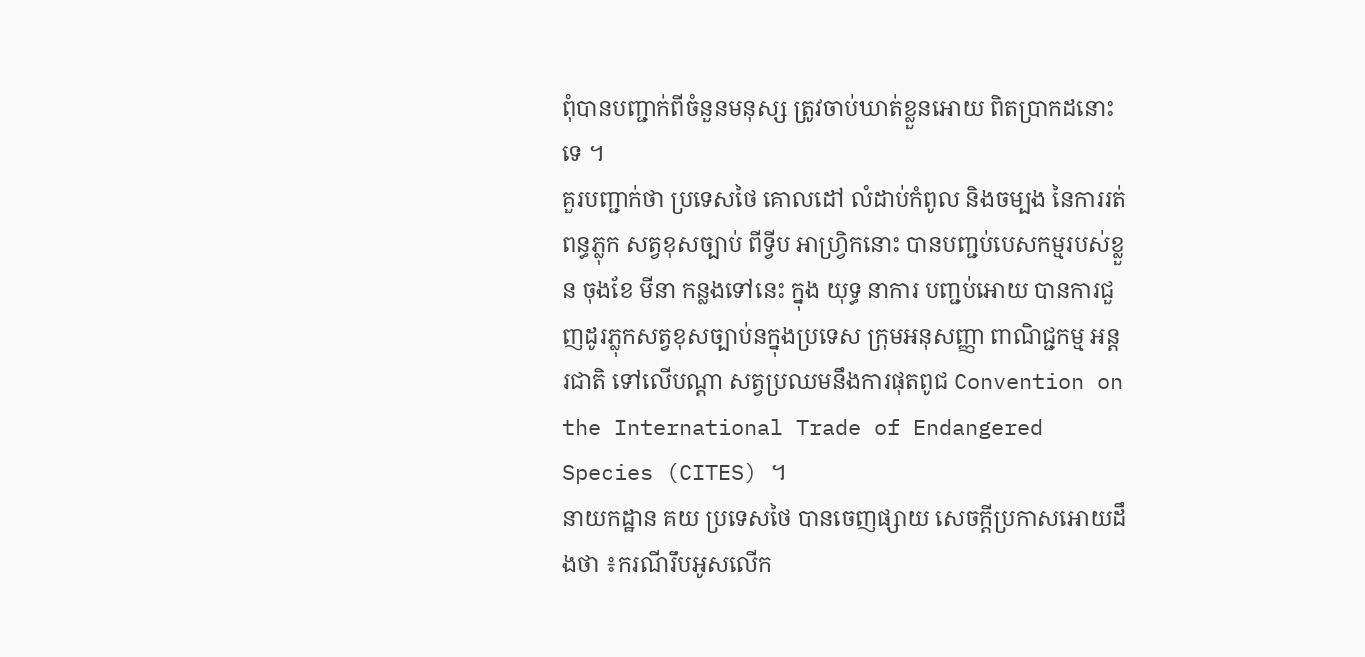ពុំបានបញ្ជាក់ពីចំនួនមនុស្ស ត្រូវចាប់ឃាត់ខ្លួនអោយ ពិតប្រាកដនោះទេ ។
គួរបញ្ជាក់ថា ប្រទេសថៃ គោលដៅ លំដាប់កំពូល និងចម្បង នៃការរត់ពន្ធភ្លុក សត្វខុសច្បាប់ ពីទ្វីប អាហ្រ្វិកនោះ បានបញ្ជប់បេសកម្មរបស់ខ្លួន ចុងខែ មីនា កន្លងទៅនេះ ក្នុង យុទ្ធ នាការ បញ្ជប់អោយ បានការជួញដូរភ្លុកសត្វខុសច្បាប់នក្នុងប្រទេស ក្រុមអនុសញ្ញា ពាណិជ្ជកម្ម អន្តរជាតិ ទៅលើបណ្តា សត្វប្រឈមនឹងការផុតពូជ Convention on the International Trade of Endangered Species (CITES) ។
នាយកដ្ឋាន គយ ប្រទេសថៃ បានចេញផ្សាយ សេចក្តីប្រកាសអោយដឹងថា ៖ករណីរឹបអូសលើក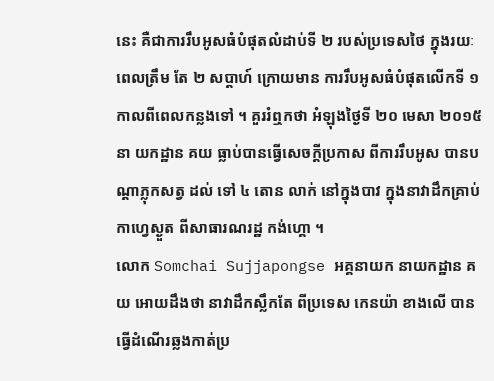នេះ គឺជាការរឹបអូសធំបំផុតលំដាប់ទី ២ របស់ប្រទេសថៃ ក្នុងរយៈពេលត្រឹម តែ ២ សប្តាហ៍ ក្រោយមាន ការរឹបអូសធំបំផុតលើកទី ១ កាលពីពេលកន្លងទៅ ។ គួររំឮកថា អំឡុងថ្ងៃទី ២០ មេសា ២០១៥ នា យកដ្ឋាន គយ ធ្លាប់បានធ្វើសេចក្តីប្រកាស ពីការរឹបអូស បានបណ្តាភ្លុកសត្វ ដល់ ទៅ ៤ តោន លាក់ នៅក្នុងបាវ ក្នុងនាវាដឹកគ្រាប់កាហ្វេស្ងួត ពីសាធារណរដ្ឋ កង់ហ្គោ ។
លោក Somchai Sujjapongse អគ្គនាយក នាយកដ្ឋាន គយ អោយដឹងថា នាវាដឹកស្លឹកតែ ពីប្រទេស កេនយ៉ា ខាងលើ បានធ្វើដំណើរឆ្លងកាត់ប្រ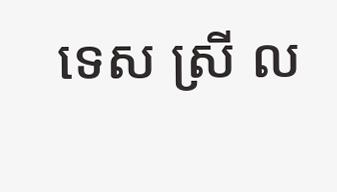ទេស ស្រី ល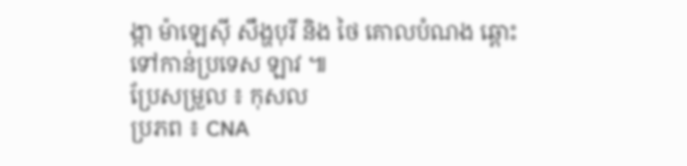ង្កា ម៉ាឡេស៊ី សឹង្ហបុរី និង ថៃ គោលបំណង ឆ្ពោះទៅកាន់ប្រទេស ឡាវ ៕
ប្រែសម្រួល ៖ កុសល
ប្រភព ៖ CNA